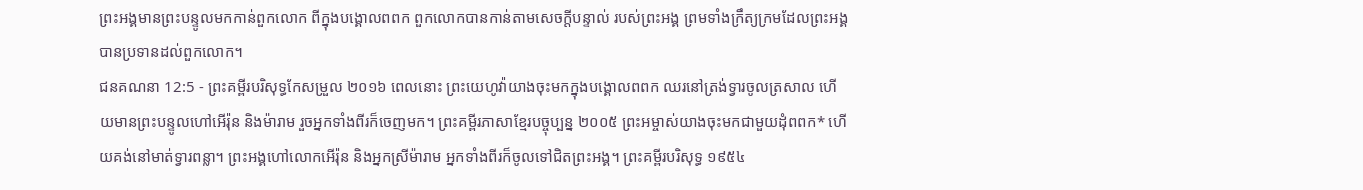ព្រះអង្គមានព្រះបន្ទូលមកកាន់ពួកលោក ពីក្នុងបង្គោលពពក ពួកលោកបានកាន់តាមសេចក្ដីបន្ទាល់ របស់ព្រះអង្គ ព្រមទាំងក្រឹត្យក្រមដែលព្រះអង្គ បានប្រទានដល់ពួកលោក។
ជនគណនា 12:5 - ព្រះគម្ពីរបរិសុទ្ធកែសម្រួល ២០១៦ ពេលនោះ ព្រះយេហូវ៉ាយាងចុះមកក្នុងបង្គោលពពក ឈរនៅត្រង់ទ្វារចូលត្រសាល ហើយមានព្រះបន្ទូលហៅអើរ៉ុន និងម៉ារាម រួចអ្នកទាំងពីរក៏ចេញមក។ ព្រះគម្ពីរភាសាខ្មែរបច្ចុប្បន្ន ២០០៥ ព្រះអម្ចាស់យាងចុះមកជាមួយដុំពពក* ហើយគង់នៅមាត់ទ្វារពន្លា។ ព្រះអង្គហៅលោកអើរ៉ុន និងអ្នកស្រីម៉ារាម អ្នកទាំងពីរក៏ចូលទៅជិតព្រះអង្គ។ ព្រះគម្ពីរបរិសុទ្ធ ១៩៥៤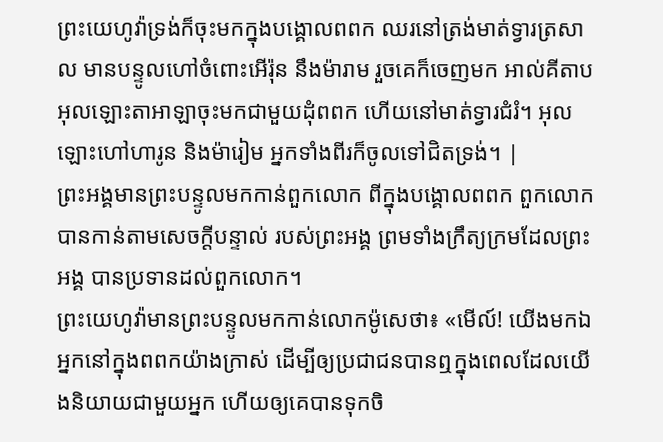ព្រះយេហូវ៉ាទ្រង់ក៏ចុះមកក្នុងបង្គោលពពក ឈរនៅត្រង់មាត់ទ្វារត្រសាល មានបន្ទូលហៅចំពោះអើរ៉ុន នឹងម៉ារាម រួចគេក៏ចេញមក អាល់គីតាប អុលឡោះតាអាឡាចុះមកជាមួយដុំពពក ហើយនៅមាត់ទ្វារជំរំ។ អុលឡោះហៅហារូន និងម៉ារៀម អ្នកទាំងពីរក៏ចូលទៅជិតទ្រង់។ |
ព្រះអង្គមានព្រះបន្ទូលមកកាន់ពួកលោក ពីក្នុងបង្គោលពពក ពួកលោកបានកាន់តាមសេចក្ដីបន្ទាល់ របស់ព្រះអង្គ ព្រមទាំងក្រឹត្យក្រមដែលព្រះអង្គ បានប្រទានដល់ពួកលោក។
ព្រះយេហូវ៉ាមានព្រះបន្ទូលមកកាន់លោកម៉ូសេថា៖ «មើល៍! យើងមកឯអ្នកនៅក្នុងពពកយ៉ាងក្រាស់ ដើម្បីឲ្យប្រជាជនបានឮក្នុងពេលដែលយើងនិយាយជាមួយអ្នក ហើយឲ្យគេបានទុកចិ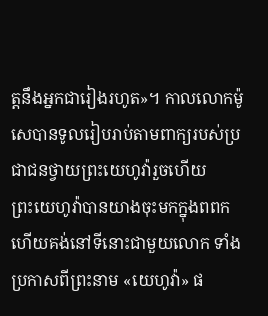ត្តនឹងអ្នកជារៀងរហូត»។ កាលលោកម៉ូសេបានទូលរៀបរាប់តាមពាក្យរបស់ប្រជាជនថ្វាយព្រះយេហូវ៉ារួចហើយ
ព្រះយេហូវ៉ាបានយាងចុះមកក្នុងពពក ហើយគង់នៅទីនោះជាមួយលោក ទាំងប្រកាសពីព្រះនាម «យេហូវ៉ា» ផ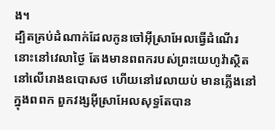ង។
ដ្បិតគ្រប់ដំណាក់ដែលកូនចៅអ៊ីស្រាអែលធ្វើដំណើរ នោះនៅវេលាថ្ងៃ តែងមានពពករបស់ព្រះយេហូវ៉ាស្ថិតនៅលើរោងឧបោសថ ហើយនៅវេលាយប់ មានភ្លើងនៅក្នុងពពក ពួកវង្សអ៊ីស្រាអែលសុទ្ធតែបាន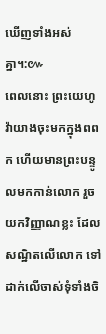ឃើញទាំងអស់គ្នា។:៚
ពេលនោះ ព្រះយេហូវ៉ាយាងចុះមកក្នុងពពក ហើយមានព្រះបន្ទូលមកកាន់លោក រួចយកវិញ្ញាណខ្លះ ដែលសណ្ឋិតលើលោក ទៅដាក់លើចាស់ទុំទាំងចិ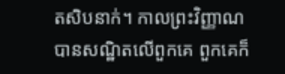តសិបនាក់។ កាលព្រះវិញ្ញាណបានសណ្ឋិតលើពួកគេ ពួកគេក៏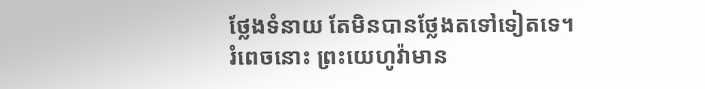ថ្លែងទំនាយ តែមិនបានថ្លែងតទៅទៀតទេ។
រំពេចនោះ ព្រះយេហូវ៉ាមាន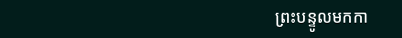ព្រះបន្ទូលមកកា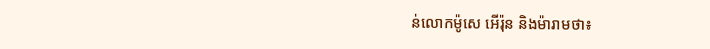ន់លោកម៉ូសេ អើរ៉ុន និងម៉ារាមថា៖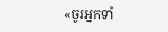«ចូរអ្នកទាំ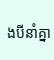ងបីនាំគ្នា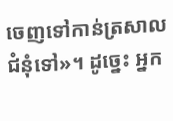ចេញទៅកាន់ត្រសាលជំនុំទៅ»។ ដូច្នេះ អ្នក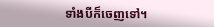ទាំងបីក៏ចេញទៅ។